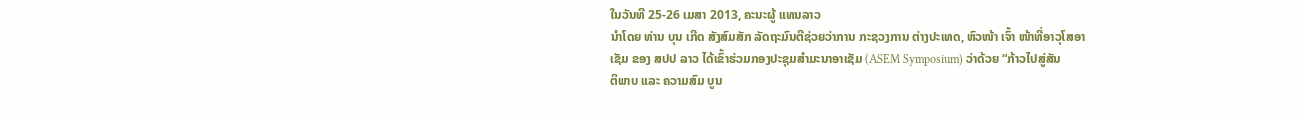ໃນວັນທີ 25-26 ເມສາ 2013, ຄະນະຜູ້ ແທນລາວ
ນໍາໂດຍ ທ່ານ ບຸນ ເກີດ ສັງສົມສັກ ລັດຖະມົນຕີຊ່ວຍວ່າການ ກະຊວງການ ຕ່າງປະເທດ, ຫົວໜ້າ ເຈົ້າ ໜ້າທີ່ອາວຸໂສອາ
ເຊັມ ຂອງ ສປປ ລາວ ໄດ້ເຂົ້າຮ່ວມກອງປະຊຸມສໍາມະນາອາເຊັມ (ASEM Symposium) ວ່າດ້ວຍ “ກ້າວໄປສູ່ສັນ
ຕິພາບ ແລະ ຄວາມສົມ ບູນ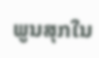ພູນສຸກໃນ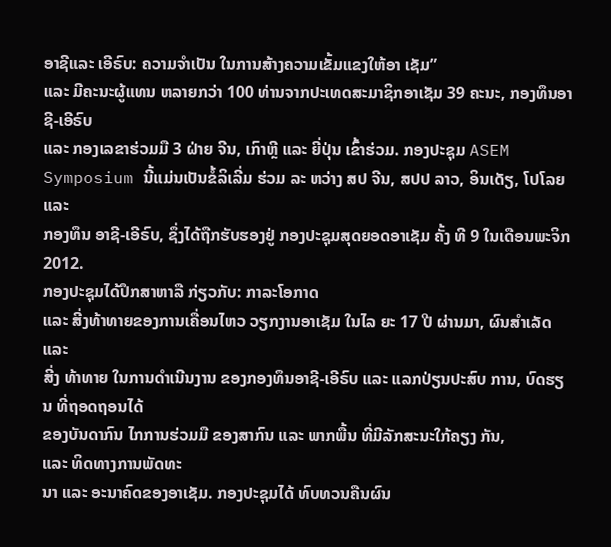ອາຊີແລະ ເອີຣົບ: ຄວາມຈໍາເປັນ ໃນການສ້າງຄວາມເຂັ້ມແຂງໃຫ້ອາ ເຊັມ”
ແລະ ມີຄະນະຜູ້ແທນ ຫລາຍກວ່າ 100 ທ່ານຈາກປະເທດສະມາຊິກອາເຊັມ 39 ຄະນະ, ກອງທຶນອາຊີ-ເອີຣົບ
ແລະ ກອງເລຂາຮ່ວມມື 3 ຝ່າຍ ຈີນ, ເກົາຫຼີ ແລະ ຍີ່ປຸ່ນ ເຂົ້າຮ່ວມ. ກອງປະຊຸມ ASEM
Symposium ນີ້ແມ່ນເປັນຂໍ້ລິເລີ່ມ ຮ່ວມ ລະ ຫວ່າງ ສປ ຈີນ, ສປປ ລາວ, ອິນເດັຽ, ໂປໂລຍ ແລະ
ກອງທຶນ ອາຊີ-ເອີຣົບ, ຊຶ່ງໄດ້ຖືກຮັບຮອງຢູ່ ກອງປະຊຸມສຸດຍອດອາເຊັມ ຄັ້ງ ທີ 9 ໃນເດືອນພະຈິກ
2012.
ກອງປະຊຸມໄດ້ປຶກສາຫາລື ກ່ຽວກັບ: ກາລະໂອກາດ
ແລະ ສີ່ງທ້າທາຍຂອງການເຄື່ອນໄຫວ ວຽກງານອາເຊັມ ໃນໄລ ຍະ 17 ປີ ຜ່ານມາ, ຜົນສໍາເລັດ ແລະ
ສີ່ງ ທ້າທາຍ ໃນການດໍາເນີນງານ ຂອງກອງທຶນອາຊີ-ເອີຣົບ ແລະ ແລກປ່ຽນປະສົບ ການ, ບົດຮຽນ ທີ່ຖອດຖອນໄດ້
ຂອງບັນດາກົນ ໄກການຮ່ວມມື ຂອງສາກົນ ແລະ ພາກພື້ນ ທີ່ມີລັກສະນະໃກ້ຄຽງ ກັນ,
ແລະ ທິດທາງການພັດທະ
ນາ ແລະ ອະນາຄົດຂອງອາເຊັມ. ກອງປະຊຸມໄດ້ ທົບທວນຄືນຜົນ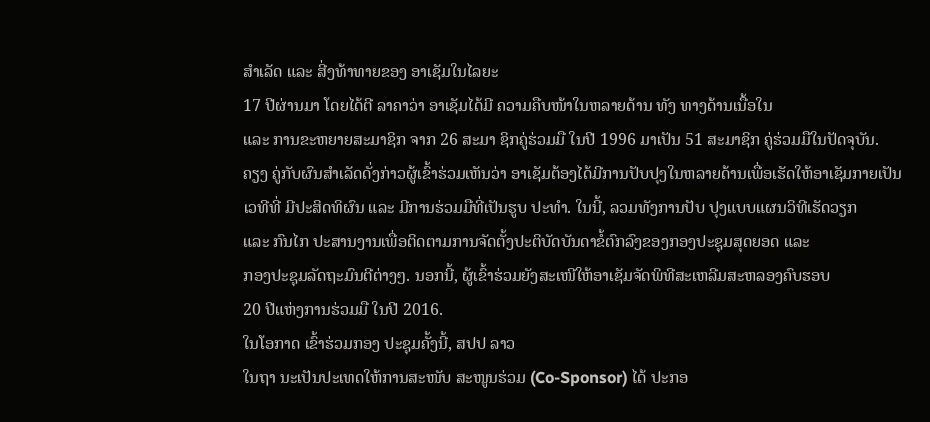ສໍາເລັດ ແລະ ສີ່ງທ້າທາຍຂອງ ອາເຊັມໃນໄລຍະ
17 ປີຜ່ານມາ ໂດຍໄດ້ຕີ ລາຄາວ່າ ອາເຊັມໄດ້ມີ ຄວາມຄືບໜ້າໃນຫລາຍດ້ານ ທັງ ທາງດ້ານເນື້ອໃນ
ແລະ ການຂະຫຍາຍສະມາຊິກ ຈາກ 26 ສະມາ ຊິກຄູ່ຮ່ວມມື ໃນປີ 1996 ມາເປັນ 51 ສະມາຊິກ ຄູ່ຮ່ວມມືໃນປັດຈຸບັນ.
ຄຽງ ຄູ່ກັບຜົນສໍາເລັດດັ່ງກ່າວຜູ້ເຂົ້າຮ່ວມເຫັນວ່າ ອາເຊັມຕ້ອງໄດ້ມີການປັບປຸງໃນຫລາຍດ້ານເພື່ອເຮັດໃຫ້ອາເຊັມກາຍເປັນ
ເວທີທີ່ ມີປະສິດທິຜົນ ແລະ ມີການຮ່ວມມືທີ່ເປັນຮູບ ປະທໍາ. ໃນນີ້, ລວມທັງການປັບ ປຸງແບບແຜນວິທີເຮັດວຽກ
ແລະ ກົນໄກ ປະສານງານເພື່ອຕິດຕາມການຈັດຕັ້ງປະຕິບັດບັນດາຂໍ້ຕົກລົງຂອງກອງປະຊຸມສຸດຍອດ ແລະ
ກອງປະຊຸມລັດຖະມົນຕີຕ່າງໆ. ນອກນີ້, ຜູ້ເຂົ້າຮ່ວມຍັງສະເໜີໃຫ້ອາເຊັມຈັດພິທີສະເຫລີມສະຫລອງຄົບຮອບ
20 ປີແຫ່ງການຮ່ວມມື ໃນປີ 2016.
ໃນໂອກາດ ເຂົ້າຮ່ວມກອງ ປະຊຸມຄັ້ງນີ້, ສປປ ລາວ
ໃນຖາ ນະເປັນປະເທດໃຫ້ການສະໜັບ ສະໜູນຮ່ວມ (Co-Sponsor) ໄດ້ ປະກອ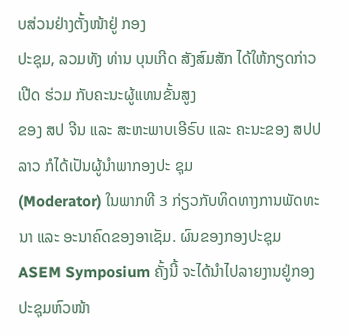ບສ່ວນຢ່າງຕັ້ງໜ້າຢູ່ ກອງ
ປະຊຸມ, ລວມທັງ ທ່ານ ບຸນເກີດ ສັງສົມສັກ ໄດ້ໃຫ້ກຽດກ່າວເປີດ ຮ່ວມ ກັບຄະນະຜູ້ແທນຂັ້ນສູງ
ຂອງ ສປ ຈີນ ແລະ ສະຫະພາບເອີຣົບ ແລະ ຄະນະຂອງ ສປປ ລາວ ກໍໄດ້ເປັນຜູ້ນໍາພາກອງປະ ຊຸມ
(Moderator) ໃນພາກທີ 3 ກ່ຽວກັບທິດທາງການພັດທະນາ ແລະ ອະນາຄົດຂອງອາເຊັມ. ຜົນຂອງກອງປະຊຸມ
ASEM Symposium ຄັ້ງນີ້ ຈະໄດ້ນໍາໄປລາຍງານຢູ່ກອງປະຊຸມຫົວໜ້າ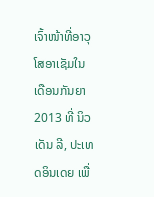ເຈົ້າໜ້າທີ່ອາວຸໂສອາເຊັມໃນເດືອນກັນຍາ
2013 ທີ່ ນິວເດັນ ລີ, ປະເທດອິນເດຍ ເພື່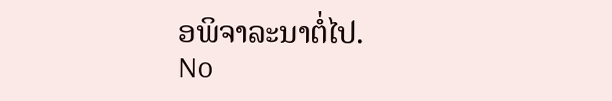ອພິຈາລະນາຕໍ່ໄປ.
No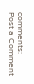comments:
Post a Comment